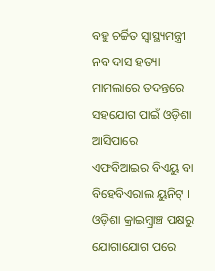ବହୁ ଚର୍ଚ୍ଚିତ ସ୍ୱାସ୍ଥ୍ୟମନ୍ତ୍ରୀ ନବ ଦାସ ହତ୍ୟା ମାମଲାରେ ତଦନ୍ତରେ ସହଯୋଗ ପାଇଁ ଓଡ଼ିଶା ଆସିପାରେ ଏଫବିଆଇର ବିଏୟୁ ବା ବିହେବିଏରାଲ ୟୁନିଟ୍ । ଓଡ଼ିଶା କ୍ରାଇମ୍ବ୍ରାଞ୍ଚ ପକ୍ଷରୁ ଯୋଗାଯୋଗ ପରେ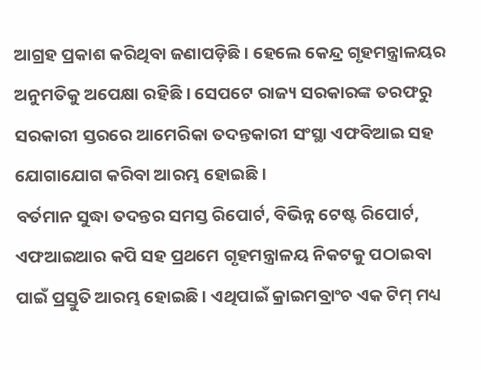ଆଗ୍ରହ ପ୍ରକାଶ କରିଥିବା ଜଣାପଡ଼ିଛି । ହେଲେ କେନ୍ଦ୍ର ଗୃହମନ୍ତ୍ରାଳୟର ଅନୁମତିକୁ ଅପେକ୍ଷା ରହିଛି । ସେପଟେ ରାଜ୍ୟ ସରକାରଙ୍କ ତରଫରୁ ସରକାରୀ ସ୍ତରରେ ଆମେରିକା ତଦନ୍ତକାରୀ ସଂସ୍ଥା ଏଫବିଆଇ ସହ ଯୋଗାଯୋଗ କରିବା ଆରମ୍ଭ ହୋଇଛି ।
ବର୍ତମାନ ସୁଦ୍ଧା ତଦନ୍ତର ସମସ୍ତ ରିପୋର୍ଟ, ବିଭିନ୍ନ ଟେଷ୍ଟ ରିପୋର୍ଟ, ଏଫଆଇଆର କପି ସହ ପ୍ରଥମେ ଗୃହମନ୍ତ୍ରାଳୟ ନିକଟକୁ ପଠାଇବା ପାଇଁ ପ୍ରସ୍ତୁତି ଆରମ୍ଭ ହୋଇଛି । ଏଥିପାଇଁ କ୍ରାଇମବ୍ରାଂଚ ଏକ ଟିମ୍ ମଧ୍ୟ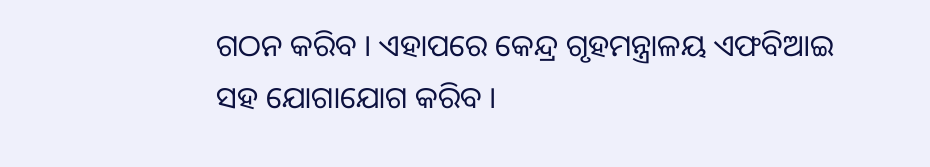ଗଠନ କରିବ । ଏହାପରେ କେନ୍ଦ୍ର ଗୃହମନ୍ତ୍ରାଳୟ ଏଫବିଆଇ ସହ ଯୋଗାଯୋଗ କରିବ ।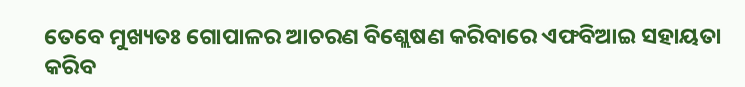ତେବେ ମୁଖ୍ୟତଃ ଗୋପାଳର ଆଚରଣ ବିଶ୍ଲେଷଣ କରିବାରେ ଏଫବିଆଇ ସହାୟତା କରିବ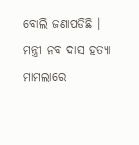ବୋଲି ଜଣାପଡିଛି । ମନ୍ତ୍ରୀ ନବ ଦାସ ହତ୍ୟା ମାମଲାରେ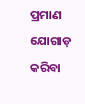ପ୍ରମାଣ ଯୋଗାଡ଼ କରିବା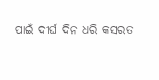ପାଇଁ ଦୀର୍ଘ ଦିନ ଧରି କସରତ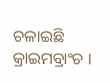ଚଳାଇଛି କ୍ରାଇମବ୍ରାଂଚ ।